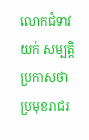លោកជំទាវ យក់ សម្បត្តិ ប្រកាសថា ប្រមុខរាជរ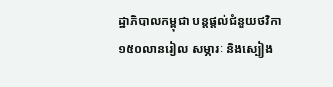ដ្ឋាភិបាលកម្ពុជា បន្តផ្តល់ជំនួយថវិកា១៥០លានរៀល សម្ភារៈ និងស្បៀង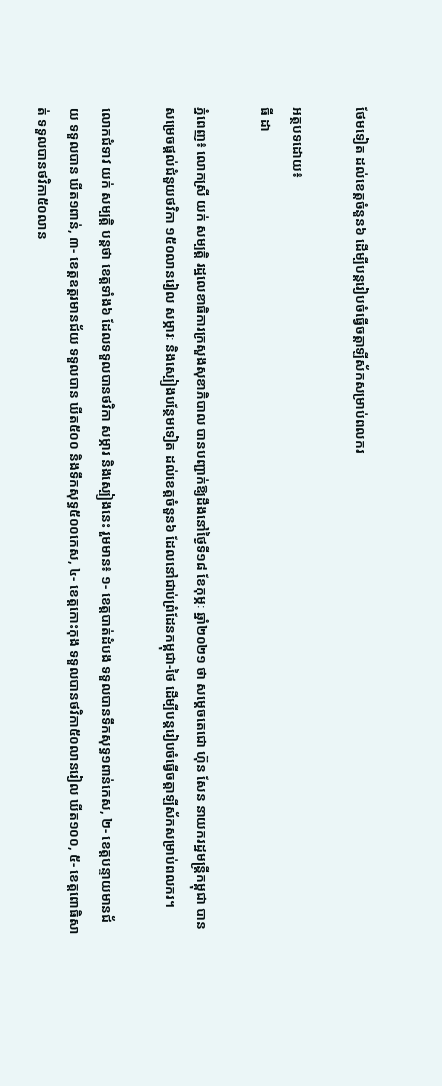ថែមទៀត ដល់ខេត្តចំនួន៦ ដើម្បីបន្តរៀបចំធ្វើចត្តាឡីស័កសម្រាប់ពលករ

អត្ថបទដោយ៖
ធី ដា

ភ្នំពេញ៖ លោកស្រី យក់ សម្បត្តិ រដ្ឋលេខាធិការក្រសួងសុខាភិបាល បានបញ្ជាក់ឱ្យដឹងនៅថ្ងៃទី១៨ ខែកុម្ភៈ ឆ្នាំ២០២១ ថា សម្តេចតេជោ ហ៊ុន សែន នាយករដ្ឋមន្រ្តីកម្ពុជា បានសម្រេចផ្តល់ជំនួយថវិកា ១៥០លានរៀល សម្ភារៈ និងស្បៀងបន្ថែមទៀត ដល់ខេត្តចំនួន៦ ដែលនៅជាប់ព្រំដែនកម្ពុជា-ថៃ ដើម្បីបន្តរៀបចំធ្វើចត្តាឡីស័កសម្រាប់ពលករ។

លោកជំទាវ យក់ សម្បត្តិ បន្តថា ខេត្តទាំង៦ ដែលទទួលបានថវិកា សម្ភារ និងស្បៀងនេះ រួមមាន៖ ១- ខេត្តបាត់ដំបង ទទួលបានទឹកសុទ្ធ១ពាន់កេស, ២- ខេត្តបន្ទាយមានជ័យ ទទួលបាន ឃីត១ពាន់, ៣- ខេត្តឧត្តរមានជ័យ ទទួលបាន ឃីត៥០០ និងទឹកសុទ្ធ៥០០កេស, ៤- ខេត្តកោះកុង ទទួលបានថវិកា៥០លានរៀល ឃីត១០០, ៥- ខេត្តពោធិសាត់ ទទួលបានថវិកា៥០លាន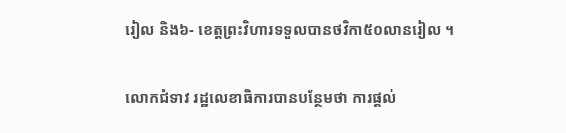រៀល និង៦- ខេត្តព្រះវិហារទទួលបានថវិកា៥០លានរៀល ។

លោកជំទាវ រដ្ឋលេខាធិការបានបន្ថែមថា ការផ្តល់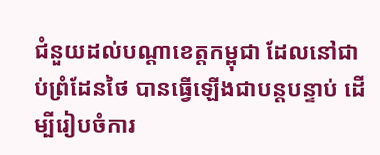ជំនួយដល់បណ្តាខេត្តកម្ពុជា ដែលនៅជាប់ព្រំដែនថៃ បានធ្វើឡើងជាបន្តបន្ទាប់ ដើម្បីរៀបចំការ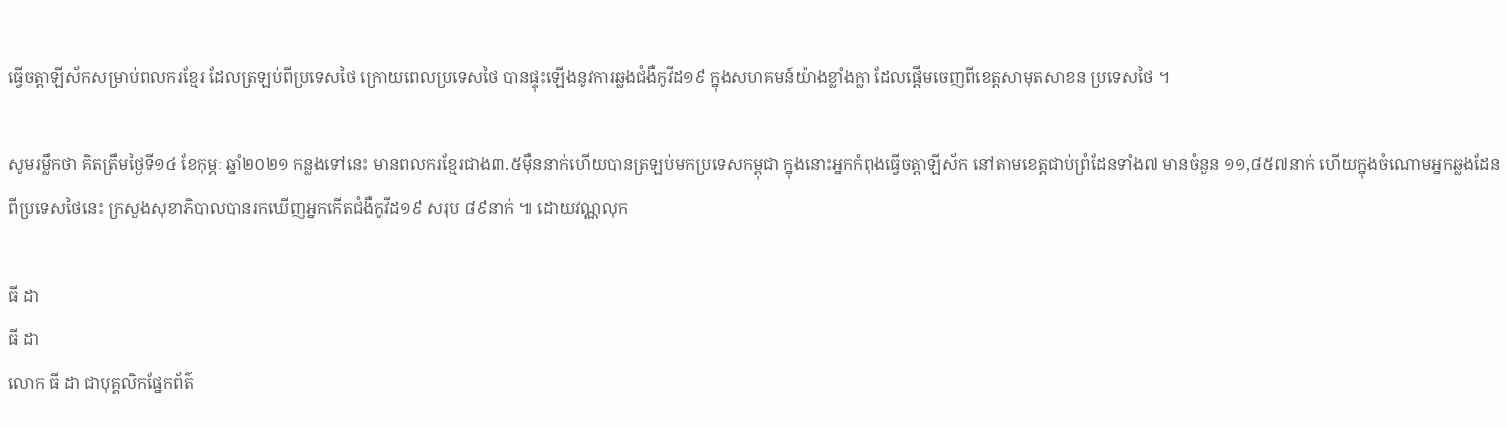ធ្វើចត្តាឡីស័កសម្រាប់ពលករខ្មែរ ដែលត្រឡប់ពីប្រទេសថៃ ក្រោយពេលប្រទេសថៃ បានផ្ទុះឡើងនូវការឆ្លងជំងឺកូវីដ១៩ ក្នុងសហគមន៍យ៉ាងខ្លាំងក្លា ដែលផ្តើមចេញពីខេត្តសាមុតសាខន ប្រទេសថៃ ។

សូមរម្លឹកថា គិតត្រឹមថ្ងៃទី១៤ ខែកុម្ភៈ ឆ្នាំ២០២១ កន្លងទៅនេះ មានពលករខ្មែរជាង៣.៥ម៉ឺននាក់ហើយបានត្រឡប់មកប្រទេសកម្ពុជា ក្នុងនោះអ្នកកំពុងធ្វើចត្តាឡីស័ក នៅតាមខេត្តជាប់ព្រំដែនទាំង៧ មានចំនួន ១១,៨៥៧នាក់ ហើយក្នុងចំណោមអ្នកឆ្លងដែនពីប្រទេសថៃនេះ ក្រសួងសុខាភិបាលបានរកឃើញអ្នកកើតជំងឺកូវីដ១៩ សរុប ៨៩នាក់ ៕ ដោយវណ្ណលុក

ធី ដា
ធី ដា
លោក ធី ដា ជាបុគ្គលិកផ្នែកព័ត៌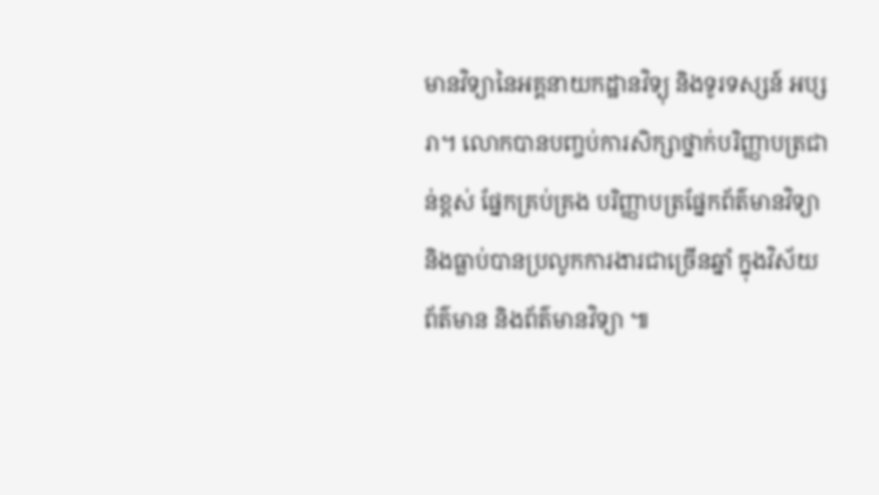មានវិទ្យានៃអគ្គនាយកដ្ឋានវិទ្យុ និងទូរទស្សន៍ អប្សរា។ លោកបានបញ្ចប់ការសិក្សាថ្នាក់បរិញ្ញាបត្រជាន់ខ្ពស់ ផ្នែកគ្រប់គ្រង បរិញ្ញាបត្រផ្នែកព័ត៌មានវិទ្យា និងធ្លាប់បានប្រលូកការងារជាច្រើនឆ្នាំ ក្នុងវិស័យព័ត៌មាន និងព័ត៌មានវិទ្យា ៕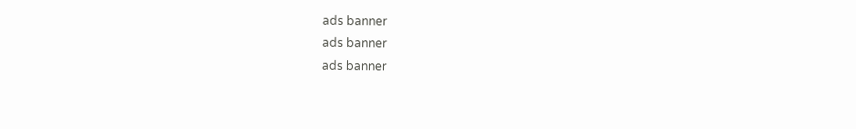ads banner
ads banner
ads banner